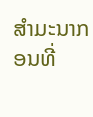ສຳມະນາກອນທີ່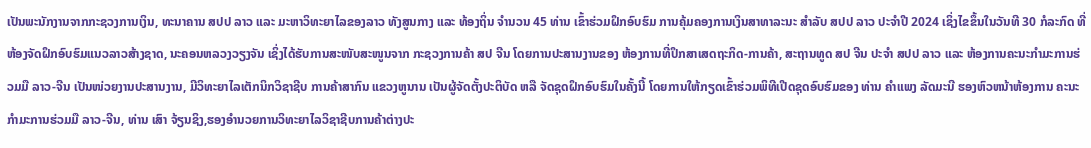ເປັນພະນັກງານຈາກກະຊວງການເງິນ, ທະນາຄານ ສປປ ລາວ ແລະ ມະຫາວິທະຍາໄລຂອງລາວ ທັງສູນກາງ ແລະ ທ້ອງຖິ່ນ ຈໍານວນ 45 ທ່ານ ເຂົ້າຮ່ວມຝຶກອົບຮົມ ການຄຸ້ມຄອງການເງິນສາທາລະນະ ສໍາລັບ ສປປ ລາວ ປະຈໍາປີ 2024 ເຊິ່ງໄຂຂຶ້ນໃນວັນທີ 30 ກໍລະກົດ ທີ່ຫ້ອງຈັດຝຶກອົບຮົມແນວລາວສ້າງຊາດ, ນະຄອນຫລວງວຽງຈັນ ເຊິ່ງໄດ້ຮັບການສະໜັບສະໜູນຈາກ ກະຊວງການຄ້າ ສປ ຈີນ ໂດຍການປະສານງານຂອງ ຫ້ອງການທີ່ປຶກສາເສດຖະກິດ-ການຄ້າ, ສະຖານທູດ ສປ ຈີນ ປະຈຳ ສປປ ລາວ ແລະ ຫ້ອງການຄະນະກຳມະການຮ່ວມມື ລາວ-ຈີນ ເປັນໜ່ວຍງານປະສານງານ, ມີວິທະຍາໄລເຕັກນິກວິຊາຊີບ ການຄ້າສາກົນ ແຂວງຫູນານ ເປັນຜູ້ຈັດຕັ້ງປະຕິບັດ ຫລື ຈັດຊຸດຝຶກອົບຮົມໃນຄັ້ງນີ້ ໂດຍການໃຫ້ກຽດເຂົ້າຮ່ວມພິທີເປີດຊຸດອົບຮົມຂອງ ທ່ານ ຄໍາແພງ ລັດມະນີ ຮອງຫົວຫນ້າຫ້ອງການ ຄະນະກໍາມະການຮ່ວມມື ລາວ-ຈີນ, ທ່ານ ເສົາ ຈ້ຽນຊິງ,ຮອງອໍານວຍການວິທະຍາໄລວິຊາຊີບການຄ້າຕ່າງປະ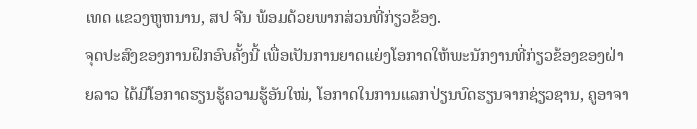ເທດ ແຂວງຫູຫນານ, ສປ ຈີນ ພ້ອມດ້ວຍພາກສ່ວນທີ່ກ່ຽວຂ້ອງ.
ຈຸດປະສົງຂອງການຝຶກອົບຄັ້ງນີ້ ເພື່ອເປັນການຍາດແຍ່ງໂອກາດໃຫ້ພະນັກງານທີ່ກ່ຽວຂ້ອງຂອງຝ່າຍລາວ ໄດ້ມີໂອກາດຮຽນຮູ້ຄວາມຮູ້ອັນໃໝ່, ໂອກາດໃນການແລກປ່ຽນບົດຮຽນຈາກຊ່ຽວຊານ, ຄູອາຈາ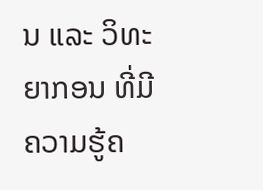ນ ແລະ ວິທະຍາກອນ ທີ່ມີຄວາມຮູ້ຄ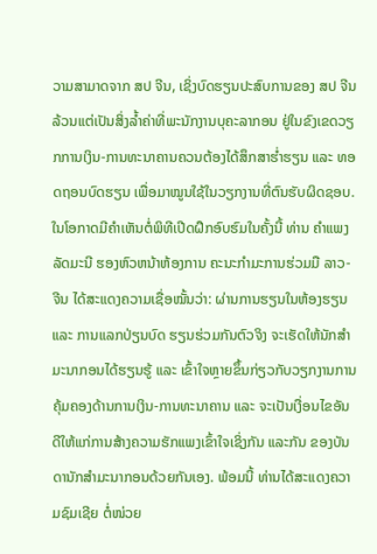ວາມສາມາດຈາກ ສປ ຈີນ, ເຊິ່ງບົດຮຽນປະສົບການຂອງ ສປ ຈີນ ລ້ວນແຕ່ເປັນສິ່ງລໍ້າຄ່າທີ່ພະນັກງານບຸຄະລາກອນ ຢູ່ໃນຂົງເຂດວຽກການເງິນ-ການທະນາຄານຄວນຕ້ອງໄດ້ສຶກສາຮໍ່າຮຽນ ແລະ ທອດຖອນບົດຮຽນ ເພື່ອມາໝູນໃຊ້ໃນວຽກງານທີ່ຕົນຮັບຜິດຊອບ.
ໃນໂອກາດມີຄໍາເຫັນຕໍ່ພິທີເປີດຝຶກອົບຮົມໃນຄັ້ງນີ້ ທ່ານ ຄໍາແພງ ລັດມະນີ ຮອງຫົວຫນ້າຫ້ອງການ ຄະນະກໍາມະການຮ່ວມມື ລາວ-ຈີນ ໄດ້ສະແດງຄວາມເຊື່ອໝັ້ນວ່າ: ຜ່ານການຮຽນໃນຫ້ອງຮຽນ ແລະ ການແລກປ່ຽນບົດ ຮຽນຮ່ວມກັນຕົວຈິງ ຈະເຮັດໃຫ້ນັກສຳມະນາກອນໄດ້ຮຽນຮູ້ ແລະ ເຂົ້າໃຈຫຼາຍຂຶ້ນກ່ຽວກັບວຽກງານການຄຸ້ມຄອງດ້ານການເງິນ-ການທະນາຄານ ແລະ ຈະເປັນເງື່ອນໄຂອັນດີໃຫ້ແກ່ການສ້າງຄວາມຮັກແພງເຂົ້າໃຈເຊິ່ງກັນ ແລະກັນ ຂອງບັນດານັກສໍາມະນາກອນດ້ວຍກັນເອງ. ພ້ອມນີ້ ທ່ານໄດ້ສະແດງຄວາມຊົມເຊີຍ ຕໍ່ໜ່ວຍ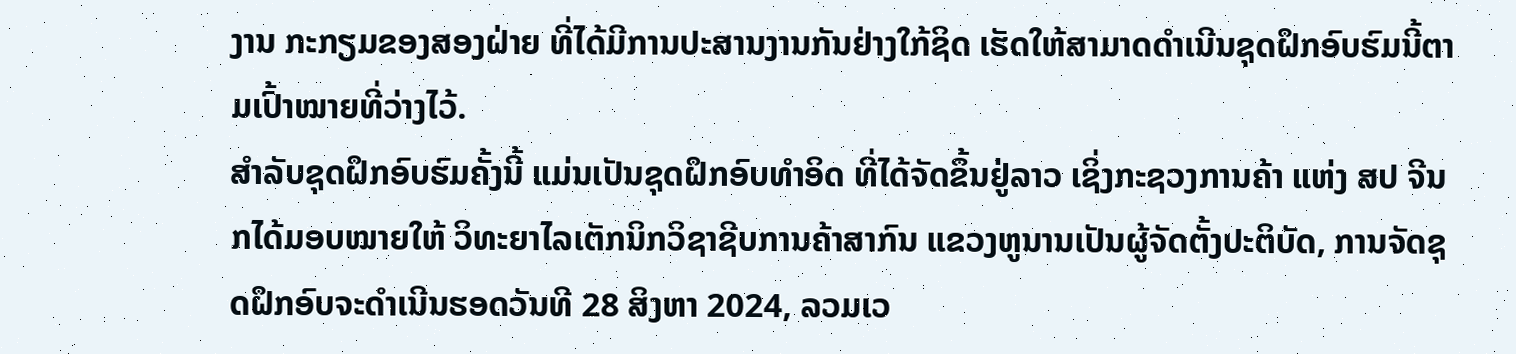ງານ ກະກຽມຂອງສອງຝ່າຍ ທີ່ໄດ້ມີການປະສານງານກັນຢ່າງໃກ້ຊິດ ເຮັດໃຫ້ສາມາດດໍາເນີນຊຸດຝຶກອົບຮົມນີ້ຕາມເປົ້າໝາຍທີ່ວ່າງໄວ້.
ສໍາລັບຊຸດຝຶກອົບຮົມຄັ້ງນີ້ ແມ່ນເປັນຊຸດຝຶກອົບທໍາອິດ ທີ່ໄດ້ຈັດຂຶ້ນຢູ່ລາວ ເຊິ່ງກະຊວງການຄ້າ ແຫ່ງ ສປ ຈີນ ກໄດ້ມອບໝາຍໃຫ້ ວິທະຍາໄລເຕັກນິກວິຊາຊີບການຄ້າສາກົນ ແຂວງຫູນານເປັນຜູ້ຈັດຕັ້ງປະຕິບັດ, ການຈັດຊຸດຝຶກອົບຈະດໍາເນີນຮອດວັນທີ 28 ສິງຫາ 2024, ລວມເວ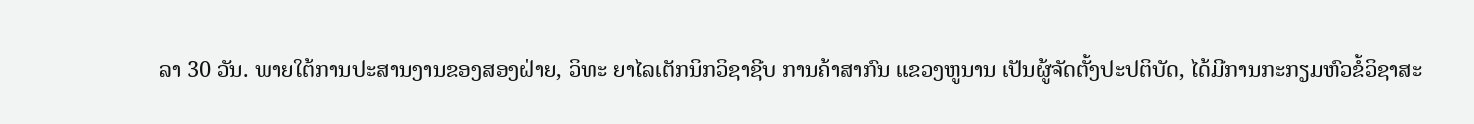ລາ 30 ວັນ. ພາຍໃຕ້ການປະສານງານຂອງສອງຝ່າຍ, ວິທະ ຍາໄລເຕັກນິກວິຊາຊີບ ການຄ້າສາກົນ ແຂວງຫູນານ ເປັນຜູ້ຈັດຕັ້ງປະປຕິບັດ, ໄດ້ມີການກະກຽມຫົວຂໍ້ວິຊາສະ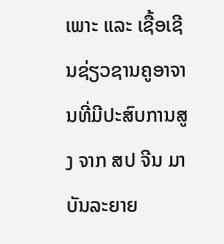ເພາະ ແລະ ເຊື້ອເຊີນຊ່ຽວຊານຄູອາຈານທີ່ມີປະສົບການສູງ ຈາກ ສປ ຈີນ ມາບັນລະຍາຍ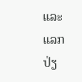ແລະ ແລກປ່ຽ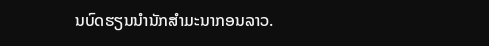ນບົດຮຽນນໍານັກສໍາມະນາກອນລາວ.